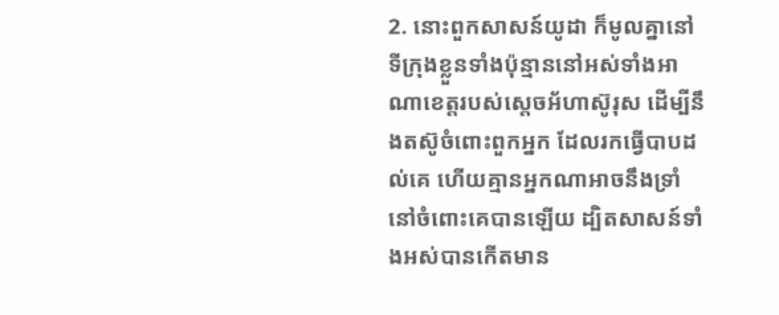2. នោះពួកសាសន៍យូដា ក៏មូលគ្នានៅទីក្រុងខ្លួនទាំងប៉ុន្មាននៅអស់ទាំងអាណាខេត្តរបស់ស្តេចអ័ហាស៊ូរុស ដើម្បីនឹងតស៊ូចំពោះពួកអ្នក ដែលរកធ្វើបាបដល់គេ ហើយគ្មានអ្នកណាអាចនឹងទ្រាំនៅចំពោះគេបានឡើយ ដ្បិតសាសន៍ទាំងអស់បានកើតមាន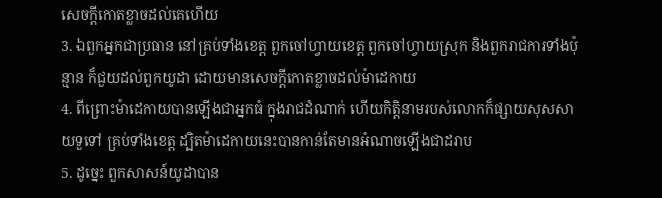សេចក្ដីកោតខ្លាចដល់គេហើយ
3. ឯពួកអ្នកជាប្រធាន នៅគ្រប់ទាំងខេត្ត ពួកចៅហ្វាយខេត្ត ពួកចៅហ្វាយស្រុក និងពួករាជការទាំងប៉ុន្មាន ក៏ជួយដល់ពួកយូដា ដោយមានសេចក្ដីកោតខ្លាចដល់ម៉ាដេកាយ
4. ពីព្រោះម៉ាដេកាយបានឡើងជាអ្នកធំ ក្នុងរាជដំណាក់ ហើយកិត្តិនាមរបស់លោកក៏ផ្សាយសុសសាយទួទៅ គ្រប់ទាំងខេត្ត ដ្បិតម៉ាដេកាយនេះបានកាន់តែមានអំណាចឡើងជាដរាប
5. ដូច្នេះ ពួកសាសន៍យូដាបាន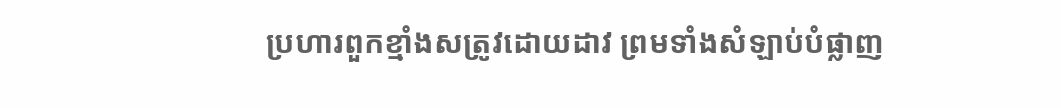ប្រហារពួកខ្មាំងសត្រូវដោយដាវ ព្រមទាំងសំឡាប់បំផ្លាញ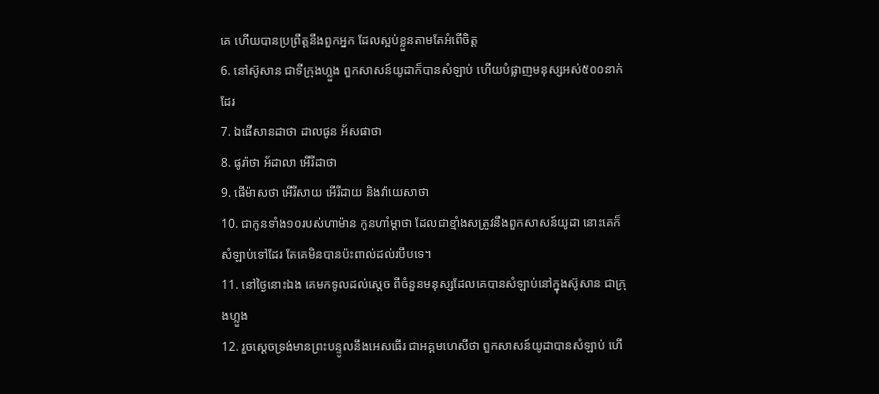គេ ហើយបានប្រព្រឹត្តនឹងពួកអ្នក ដែលស្អប់ខ្លួនតាមតែអំពើចិត្ត
6. នៅស៊ូសាន ជាទីក្រុងហ្លួង ពួកសាសន៍យូដាក៏បានសំឡាប់ ហើយបំផ្លាញមនុស្សអស់៥០០នាក់ដែរ
7. ឯផើសានដាថា ដាលផូន អ័សផាថា
8. ផូរ៉ាថា អ័ដាលា អើរីដាថា
9. ផើម៉ាសថា អើរីសាយ អើរីដាយ និងវ៉ាយេសាថា
10. ជាកូនទាំង១០របស់ហាម៉ាន កូនហាំម្តាថា ដែលជាខ្មាំងសត្រូវនឹងពួកសាសន៍យូដា នោះគេក៏សំឡាប់ទៅដែរ តែគេមិនបានប៉ះពាល់ដល់របឹបទេ។
11. នៅថ្ងៃនោះឯង គេមកទូលដល់ស្តេច ពីចំនួនមនុស្សដែលគេបានសំឡាប់នៅក្នុងស៊ូសាន ជាក្រុងហ្លួង
12. រួចស្តេចទ្រង់មានព្រះបន្ទូលនឹងអេសធើរ ជាអគ្គមហេសីថា ពួកសាសន៍យូដាបានសំឡាប់ ហើ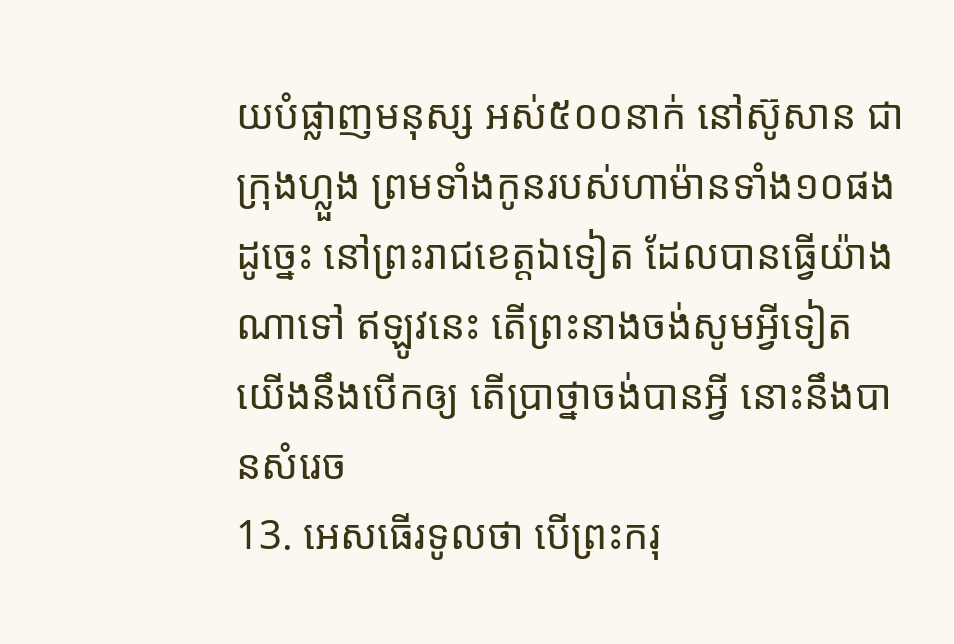យបំផ្លាញមនុស្ស អស់៥០០នាក់ នៅស៊ូសាន ជាក្រុងហ្លួង ព្រមទាំងកូនរបស់ហាម៉ានទាំង១០ផង ដូច្នេះ នៅព្រះរាជខេត្តឯទៀត ដែលបានធ្វើយ៉ាងណាទៅ ឥឡូវនេះ តើព្រះនាងចង់សូមអ្វីទៀត យើងនឹងបើកឲ្យ តើប្រាថ្នាចង់បានអ្វី នោះនឹងបានសំរេច
13. អេសធើរទូលថា បើព្រះករុ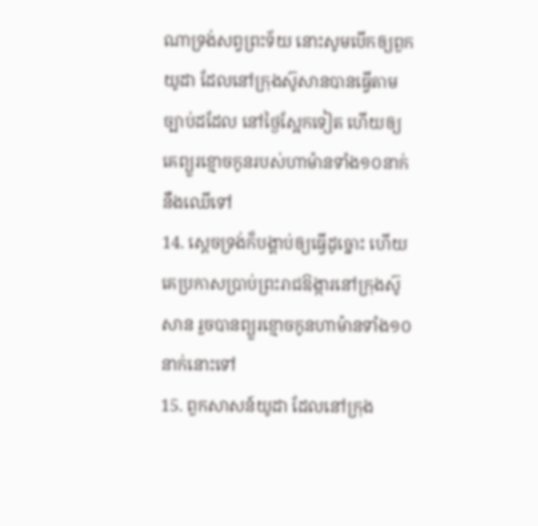ណាទ្រង់សព្វព្រះទ័យ នោះសូមបើកឲ្យពួកយូដា ដែលនៅក្រុងស៊ូសានបានធ្វើតាមច្បាប់ដដែល នៅថ្ងៃស្អែកទៀត ហើយឲ្យគេព្យួរខ្មោចកូនរបស់ហាម៉ានទាំង១០នាក់នឹងឈើទៅ
14. ស្តេចទ្រង់ក៏បង្គាប់ឲ្យធ្វើដូច្នោះ ហើយគេប្រកាសប្រាប់ព្រះរាជឱង្ការនៅក្រុងស៊ូសាន រួចបានព្យួរខ្មោចកូនហាម៉ានទាំង១០នាក់នោះទៅ
15. ពួកសាសន៍យូដា ដែលនៅក្រុង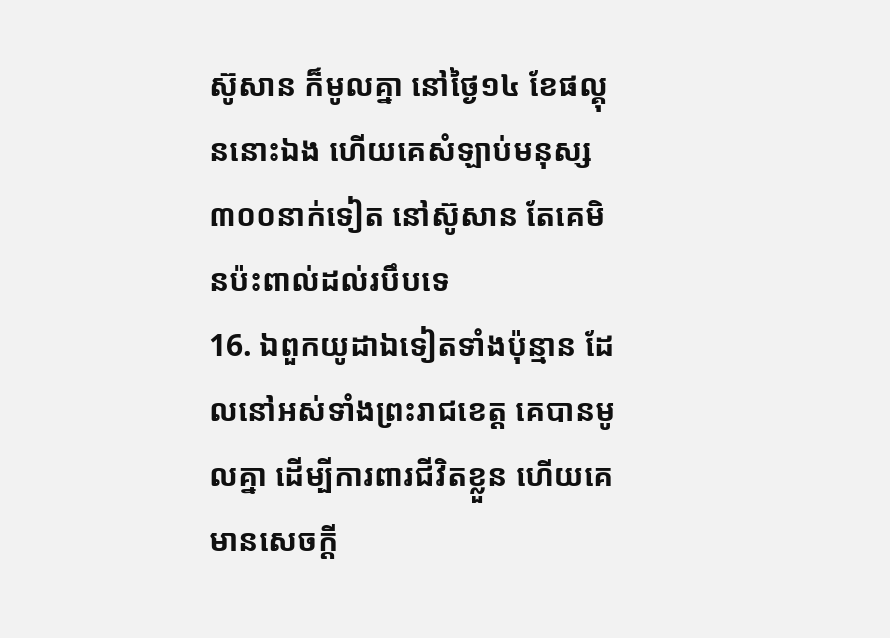ស៊ូសាន ក៏មូលគ្នា នៅថ្ងៃ១៤ ខែផល្គុននោះឯង ហើយគេសំឡាប់មនុស្ស៣០០នាក់ទៀត នៅស៊ូសាន តែគេមិនប៉ះពាល់ដល់របឹបទេ
16. ឯពួកយូដាឯទៀតទាំងប៉ុន្មាន ដែលនៅអស់ទាំងព្រះរាជខេត្ត គេបានមូលគ្នា ដើម្បីការពារជីវិតខ្លួន ហើយគេមានសេចក្ដី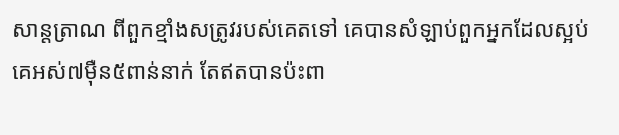សាន្តត្រាណ ពីពួកខ្មាំងសត្រូវរបស់គេតទៅ គេបានសំឡាប់ពួកអ្នកដែលស្អប់គេអស់៧ម៉ឺន៥ពាន់នាក់ តែឥតបានប៉ះពា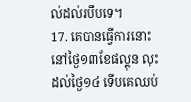ល់ដល់របឹបទេ។
17. គេបានធ្វើការនោះនៅថ្ងៃ១៣ខែផល្គុន លុះដល់ថ្ងៃ១៤ ទើបគេឈប់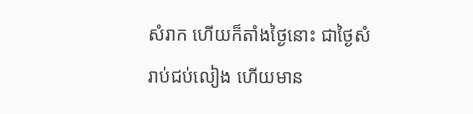សំរាក ហើយក៏តាំងថ្ងៃនោះ ជាថ្ងៃសំរាប់ជប់លៀង ហើយមាន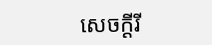សេចក្ដីរី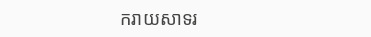ករាយសាទរ